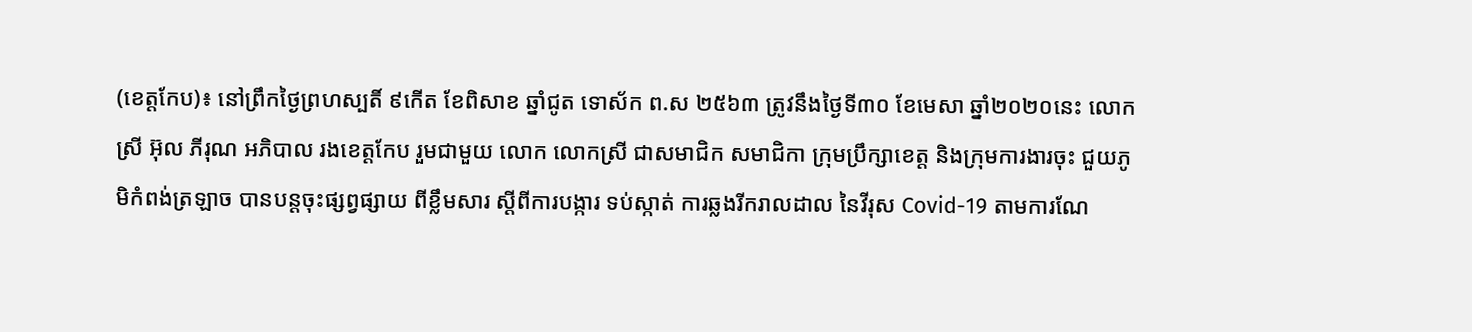(ខេត្តកែប)៖ នៅព្រឹកថ្ងៃព្រហស្បតិ៍ ៩កើត ខែពិសាខ ឆ្នាំជូត ទោស័ក ព.ស ២៥៦៣ ត្រូវនឹងថ្ងៃទី៣០ ខែមេសា ឆ្នាំ២០២០នេះ លោកស្រី អ៊ុល ភីរុណ អភិបាល រងខេត្តកែប រួមជាមួយ លោក លោកស្រី ជាសមាជិក សមាជិកា ក្រុមប្រឹក្សាខេត្ត និងក្រុមការងារចុះ ជួយភូមិកំពង់ត្រឡាច បានបន្តចុះផ្សព្វផ្សាយ ពីខ្លឹមសារ ស្តីពីការបង្ការ ទប់ស្កាត់ ការឆ្លងរីករាលដាល នៃវីរុស Covid-19 តាមការណែ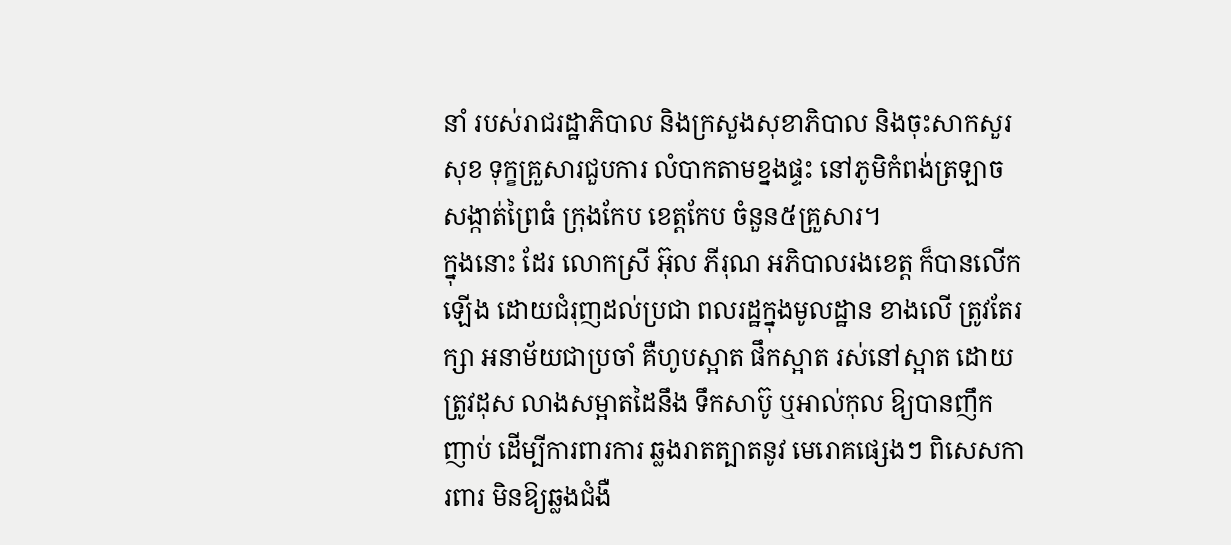នាំ របស់រាជរដ្ឋាភិបាល និងក្រសួងសុខាភិបាល និងចុះសាកសួរសុខ ទុក្ខគ្រួសារជួបការ លំបាកតាមខ្នងផ្ទះ នៅភូមិកំពង់ត្រឡាច សង្កាត់ព្រៃធំ ក្រុងកែប ខេត្តកែប ចំនួន៥គ្រួសារ។
ក្នុងនោះ ដែរ លោកស្រី អ៊ុល ភីរុណ អភិបាលរងខេត្ត ក៏បានលើកឡើង ដោយជំរុញដល់ប្រជា ពលរដ្ឋក្នុងមូលដ្ឋាន ខាងលើ ត្រូវតែរក្សា អនាម័យជាប្រចាំ គឺហូបស្អាត ផឹកស្អាត រស់នៅស្អាត ដោយត្រូវដុស លាងសម្អាតដៃនឹង ទឹកសាប៊ូ ឬអាល់កុល ឱ្យបានញឹកញាប់ ដើម្បីការពារការ ឆ្លងរាតត្បាតនូវ មេរោគផ្សេងៗ ពិសេសការពារ មិនឱ្យឆ្លងជំងឺ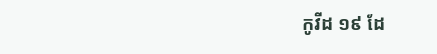កូវីដ ១៩ ដែ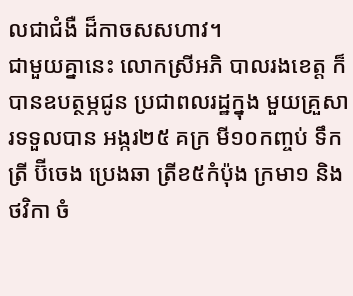លជាជំងឺ ដ៏កាចសសហាវ។
ជាមួយគ្នានេះ លោកស្រីអភិ បាលរងខេត្ត ក៏បានឧបត្ថម្ភជូន ប្រជាពលរដ្ឋក្នុង មួយគ្រួសារទទួលបាន អង្ករ២៥ គក្រ មី១០កញ្ចប់ ទឹកត្រី ប៊ីចេង ប្រេងឆា ត្រីខ៥កំប៉ុង ក្រមា១ និងថវិកា ចំ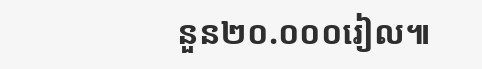នួន២០.០០០រៀល៕